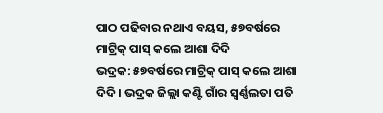ପାଠ ପଢିବାର ନଥାଏ ବୟସ, ୫୭ବର୍ଷରେ ମାଟ୍ରିକ୍ ପାସ୍ କଲେ ଆଶା ଦିଦି
ଭଦ୍ରକ: ୫୭ବର୍ଷରେ ମାଟ୍ରିକ୍ ପାସ୍ କଲେ ଆଶା ଦିଦି । ଭଦ୍ରକ ଜିଲ୍ଲା କଣ୍ଟି ଗାଁର ସ୍ବର୍ଣ୍ଣଲତା ପତି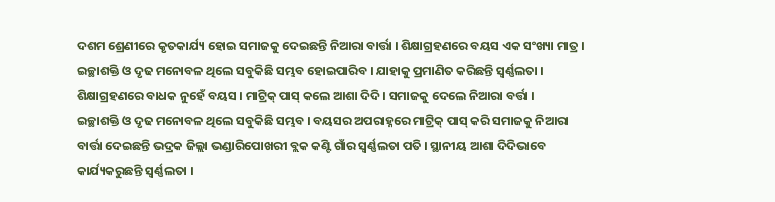ଦଶମ ଶ୍ରେଣୀରେ କୃତକାର୍ଯ୍ୟ ହୋଇ ସମାଜକୁ ଦେଇଛନ୍ତି ନିଆରା ବାର୍ତ୍ତା । ଶିକ୍ଷାଗ୍ରହଣରେ ବୟସ ଏକ ସଂଖ୍ୟା ମାତ୍ର । ଇଚ୍ଛାଶକ୍ତି ଓ ଦୃଢ ମନୋବଳ ଥିଲେ ସବୁକିଛି ସମ୍ଭବ ହୋଇପାରିବ । ଯାହାକୁ ପ୍ରମାଣିତ କରିଛନ୍ତି ସ୍ବର୍ଣ୍ଣଲତା । ଶିକ୍ଷାଗ୍ରହଣରେ ବାଧକ ନୁହେଁ ବୟସ । ମାଟ୍ରିକ୍ ପାସ୍ କଲେ ଆଶା ଦିଦି । ସମାଜକୁ ଦେଲେ ନିଆରା ବର୍ତ୍ତା ।
ଇଚ୍ଛାଶକ୍ତି ଓ ଦୃଢ ମନୋବଳ ଥିଲେ ସବୁକିଛି ସମ୍ଭବ । ବୟସର ଅପରାହ୍ନରେ ମାଟ୍ରିକ୍ ପାସ୍ କରି ସମାଜକୁ ନିଆରା ବାର୍ତ୍ତା ଦେଇଛନ୍ତି ଭଦ୍ରକ ଜିଲ୍ଲା ଭଣ୍ଡାରିପୋଖରୀ ବ୍ଲକ କଣ୍ଟି ଗାଁର ସ୍ବର୍ଣ୍ଣଲତା ପତି । ସ୍ଥାନୀୟ ଆଶା ଦିଦିଭାବେ କାର୍ଯ୍ୟକରୁଛନ୍ତି ସ୍ବର୍ଣ୍ଣଲତା ।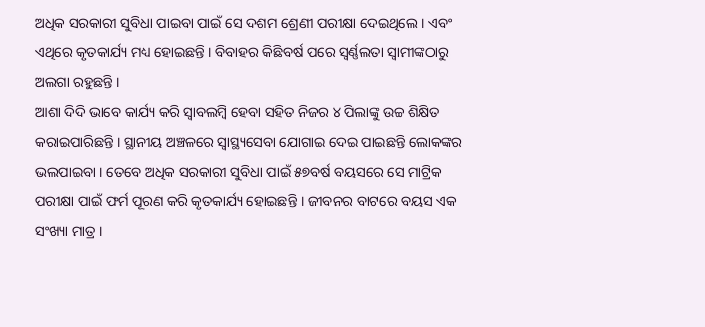ଅଧିକ ସରକାରୀ ସୁବିଧା ପାଇବା ପାଇଁ ସେ ଦଶମ ଶ୍ରେଣୀ ପରୀକ୍ଷା ଦେଇଥିଲେ । ଏବଂ ଏଥିରେ କୃତକାର୍ଯ୍ୟ ମଧ୍ୟ ହୋଇଛନ୍ତି । ବିବାହର କିଛିବର୍ଷ ପରେ ସ୍ବର୍ଣ୍ଣଲତା ସ୍ବାମୀଙ୍କଠାରୁ ଅଲଗା ରହୁଛନ୍ତି ।
ଆଶା ଦିଦି ଭାବେ କାର୍ଯ୍ୟ କରି ସ୍ବାବଲମ୍ବି ହେବା ସହିତ ନିଜର ୪ ପିଲାଙ୍କୁ ଉଚ୍ଚ ଶିକ୍ଷିତ କରାଇପାରିଛନ୍ତି । ସ୍ଥାନୀୟ ଅଞ୍ଚଳରେ ସ୍ବାସ୍ଥ୍ୟସେବା ଯୋଗାଇ ଦେଇ ପାଇଛନ୍ତି ଲୋକଙ୍କର ଭଲପାଇବା । ତେବେ ଅଧିକ ସରକାରୀ ସୁବିଧା ପାଇଁ ୫୭ବର୍ଷ ବୟସରେ ସେ ମାଟ୍ରିକ ପରୀକ୍ଷା ପାଇଁ ଫର୍ମ ପୂରଣ କରି କୃତକାର୍ଯ୍ୟ ହୋଇଛନ୍ତି । ଜୀବନର ବାଟରେ ବୟସ ଏକ ସଂଖ୍ୟା ମାତ୍ର ।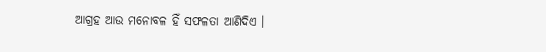ଆଗ୍ରହ ଆଉ ମନୋବଳ ହିଁ ସଫଳତା ଆଣିଦିଏ ।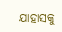ଯାହାସକୁ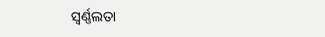ସ୍ବର୍ଣ୍ଣଲତା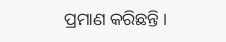ପ୍ରମାଣ କରିଛନ୍ତି ।